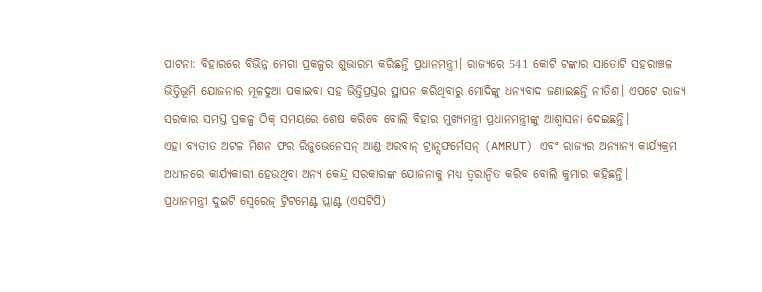ପାଟନା: ବିହାରରେ ବିଭିନ୍ନ ମେଗା ପ୍ରକଳ୍ପର ଶୁଭାରମ୍ଭ କରିଛନ୍ତି ପ୍ରଧାନମନ୍ତ୍ରୀ। ରାଜ୍ୟରେ 541 କୋଟି ଟଙ୍କାର ସାତୋଟି ସହରାଞ୍ଚଳ ଭିତ୍ତିଭୂମି ଯୋଜନାର ମୂଳଦୁଆ ପକାଇବା ସହ ଭିତ୍ତିପ୍ରସ୍ତର ସ୍ଥାପନ କରିଥିବାରୁ ମୋଦିଙ୍କୁ ଧନ୍ୟବାଦ ଜଣାଇଛନ୍ତି ନୀତିଶ। ଏପଟେ ରାଜ୍ୟ ସରକାର ସମସ୍ତ ପ୍ରକଳ୍ପ ଠିକ୍ ସମୟରେ ଶେଷ କରିବେ ବୋଲି ବିହାର ମୁଖ୍ୟମନ୍ତ୍ରୀ ପ୍ରଧାନମନ୍ତ୍ରୀଙ୍କୁ ଆଶ୍ୱାସନା ଦେଇଛନ୍ତି।
ଏହା ବ୍ୟତୀତ ଅଟଳ ମିଶନ ଫର ରିଜୁଭେନେସନ୍ ଆଣ୍ଡ ଅରବାନ୍ ଟ୍ରାନ୍ସଫର୍ମେସନ୍ (AMRUT) ଏବଂ ରାଜ୍ୟର ଅନ୍ୟାନ୍ୟ କାର୍ଯ୍ୟକ୍ରମ ଅଧୀନରେ କାର୍ଯ୍ୟକାରୀ ହେଉଥିବା ଅନ୍ୟ କେନ୍ଦ୍ର ସରକାରଙ୍କ ଯୋଜନାକୁ ମଧ୍ୟ ତ୍ୱରାନ୍ୱିତ କରିବ ବୋଲି କୁମାର କହିଛନ୍ତି।
ପ୍ରଧାନମନ୍ତ୍ରୀ ଦୁଇଟି ସ୍ୱେରେଜ୍ ଟ୍ରିଟମେଣ୍ଟ ପ୍ଲାଣ୍ଟ (ଏସଟିପି)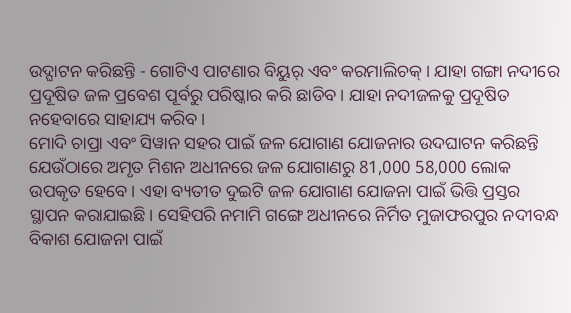ଉଦ୍ଘାଟନ କରିଛନ୍ତି - ଗୋଟିଏ ପାଟଣାର ବିୟୁର୍ ଏବଂ କରମାଲିଚକ୍ । ଯାହା ଗଙ୍ଗା ନଦୀରେ ପ୍ରଦୂଷିତ ଜଳ ପ୍ରବେଶ ପୂର୍ବରୁ ପରିଷ୍କାର କରି ଛାଡିବ। ଯାହା ନଦୀଜଳକୁ ପ୍ରଦୂଷିତ ନହେବାରେ ସାହାଯ୍ୟ କରିବ।
ମୋଦି ଚାପ୍ରା ଏବଂ ସିୱାନ ସହର ପାଇଁ ଜଳ ଯୋଗାଣ ଯୋଜନାର ଉଦଘାଟନ କରିଛନ୍ତି ଯେଉଁଠାରେ ଅମୃତ ମିଶନ ଅଧୀନରେ ଜଳ ଯୋଗାଣରୁ 81,000 58,000 ଲୋକ ଉପକୃତ ହେବେ। ଏହା ବ୍ୟତୀତ ଦୁଇଟି ଜଳ ଯୋଗାଣ ଯୋଜନା ପାଇଁ ଭିତ୍ତି ପ୍ରସ୍ତର ସ୍ଥାପନ କରାଯାଇଛି। ସେହିପରି ନମାମି ଗଙ୍ଗେ ଅଧୀନରେ ନିର୍ମିତ ମୁଜାଫରପୁର ନଦୀବନ୍ଧ ବିକାଶ ଯୋଜନା ପାଇଁ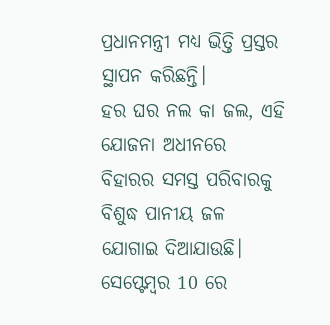ପ୍ରଧାନମନ୍ତ୍ରୀ ମଧ୍ୟ ଭିତ୍ତି ପ୍ରସ୍ତର ସ୍ଥାପନ କରିଛନ୍ତି।
ହର ଘର ନଲ କା ଜଲ, ଏହି ଯୋଜନା ଅଧୀନରେ ବିହାରର ସମସ୍ତ ପରିବାରକୁ ବିଶୁଦ୍ଧ ପାନୀୟ ଜଳ ଯୋଗାଇ ଦିଆଯାଉଛି। ସେପ୍ଟେମ୍ବର 10 ରେ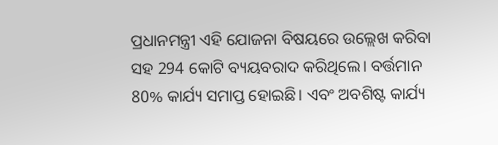ପ୍ରଧାନମନ୍ତ୍ରୀ ଏହି ଯୋଜନା ବିଷୟରେ ଉଲ୍ଲେଖ କରିବା ସହ 294 କୋଟି ବ୍ୟୟବରାଦ କରିଥିଲେ। ବର୍ତ୍ତମାନ 80% କାର୍ଯ୍ୟ ସମାପ୍ତ ହୋଇଛି। ଏବଂ ଅବଶିଷ୍ଟ କାର୍ଯ୍ୟ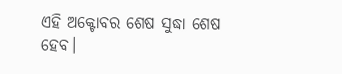ଏହି ଅକ୍ଟୋବର ଶେଷ ସୁଦ୍ଧା ଶେଷ ହେବ।